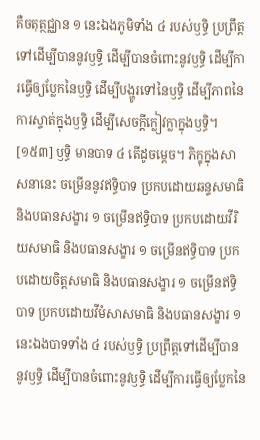គឺចតុត្ថជ្ឈាន ១ នេះឯងភូមិទាំង ៤ របស់ឫទ្ធិ ប្រព្រឹត្តទៅដើម្បីបាននូវឫទ្ធិ ដើម្បីបានចំពោះនូវឫទ្ធិ ដើម្បីការធ្វើឲ្យប្លែកនៃឫទ្ធិ ដើម្បីបង្ហូរទៅនៃឫទ្ធិ ដើម្បីភាពនៃការស្ទាត់ក្នុងឫទ្ធិ ដើម្បីសេចក្តីក្លៀវក្លាក្នុងឫទ្ធិ។
[១៥៣] ឫទ្ធិ មានបាទ ៤ តើដូចម្តេច។ ភិក្ខុក្នុងសាសនានេះ ចម្រើននូវឥទ្ធិបាទ ប្រកបដោយឆន្ទសមាធិ និងបធានសង្ខារ ១ ចម្រើនឥទ្ធិបាទ ប្រកបដោយវីរិយសមាធិ និងបធានសង្ខារ ១ ចម្រើនឥទ្ធិបាទ ប្រកបដោយចិត្តសមាធិ និងបធានសង្ខារ ១ ចម្រើនឥទ្ធិបាទ ប្រកបដោយវីមំសាសមាធិ និងបធានសង្ខារ ១ នេះឯងបាទទាំង ៤ របស់ឫទ្ធិ ប្រព្រឹត្តទៅដើម្បីបាននូវឫទ្ធិ ដើម្បីបានចំពោះនូវឫទ្ធិ ដើម្បីការធ្វើឲ្យប្លែកនៃ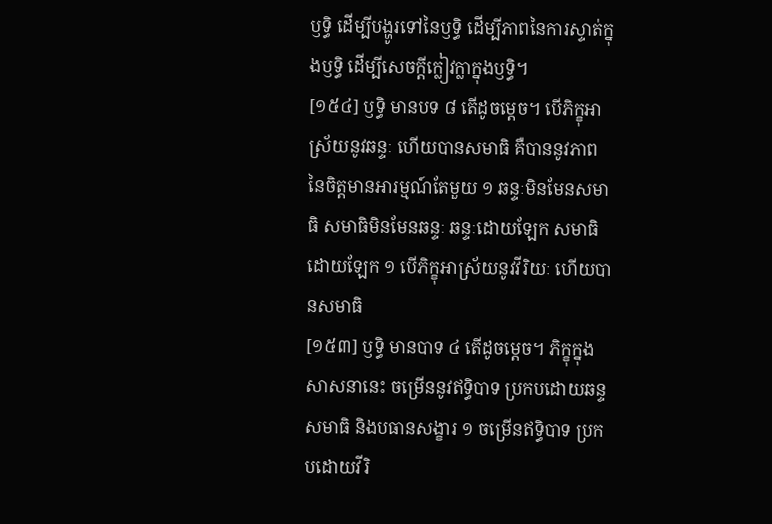ឫទ្ធិ ដើម្បីបង្ហូរទៅនៃឫទ្ធិ ដើម្បីភាពនៃការស្ទាត់ក្នុងឫទ្ធិ ដើម្បីសេចក្តីក្លៀវក្លាក្នុងឫទ្ធិ។
[១៥៤] ឫទ្ធិ មានបទ ៨ តើដូចម្តេច។ បើភិក្ខុអាស្រ័យនូវឆន្ទៈ ហើយបានសមាធិ គឺបាននូវភាពនៃចិត្តមានអារម្មណ៍តែមួយ ១ ឆន្ទៈមិនមែនសមាធិ សមាធិមិនមែនឆន្ទៈ ឆន្ទៈដោយឡែក សមាធិដោយឡែក ១ បើភិក្ខុអាស្រ័យនូវវីរិយៈ ហើយបានសមាធិ
[១៥៣] ឫទ្ធិ មានបាទ ៤ តើដូចម្តេច។ ភិក្ខុក្នុងសាសនានេះ ចម្រើននូវឥទ្ធិបាទ ប្រកបដោយឆន្ទសមាធិ និងបធានសង្ខារ ១ ចម្រើនឥទ្ធិបាទ ប្រកបដោយវីរិ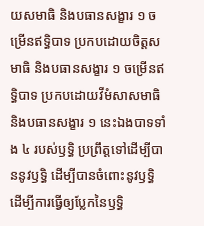យសមាធិ និងបធានសង្ខារ ១ ចម្រើនឥទ្ធិបាទ ប្រកបដោយចិត្តសមាធិ និងបធានសង្ខារ ១ ចម្រើនឥទ្ធិបាទ ប្រកបដោយវីមំសាសមាធិ និងបធានសង្ខារ ១ នេះឯងបាទទាំង ៤ របស់ឫទ្ធិ ប្រព្រឹត្តទៅដើម្បីបាននូវឫទ្ធិ ដើម្បីបានចំពោះនូវឫទ្ធិ ដើម្បីការធ្វើឲ្យប្លែកនៃឫទ្ធិ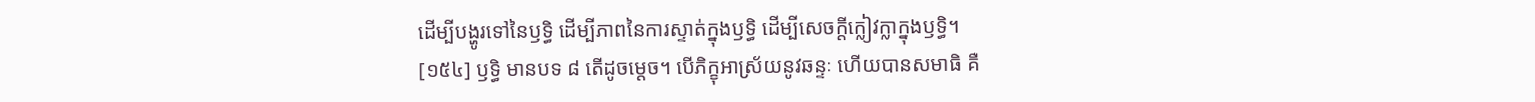ដើម្បីបង្ហូរទៅនៃឫទ្ធិ ដើម្បីភាពនៃការស្ទាត់ក្នុងឫទ្ធិ ដើម្បីសេចក្តីក្លៀវក្លាក្នុងឫទ្ធិ។
[១៥៤] ឫទ្ធិ មានបទ ៨ តើដូចម្តេច។ បើភិក្ខុអាស្រ័យនូវឆន្ទៈ ហើយបានសមាធិ គឺ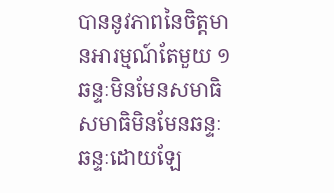បាននូវភាពនៃចិត្តមានអារម្មណ៍តែមួយ ១ ឆន្ទៈមិនមែនសមាធិ សមាធិមិនមែនឆន្ទៈ ឆន្ទៈដោយឡែ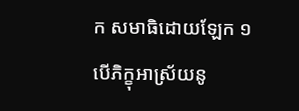ក សមាធិដោយឡែក ១ បើភិក្ខុអាស្រ័យនូ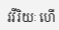វវីរិយៈ ហើ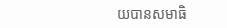យបានសមាធិ